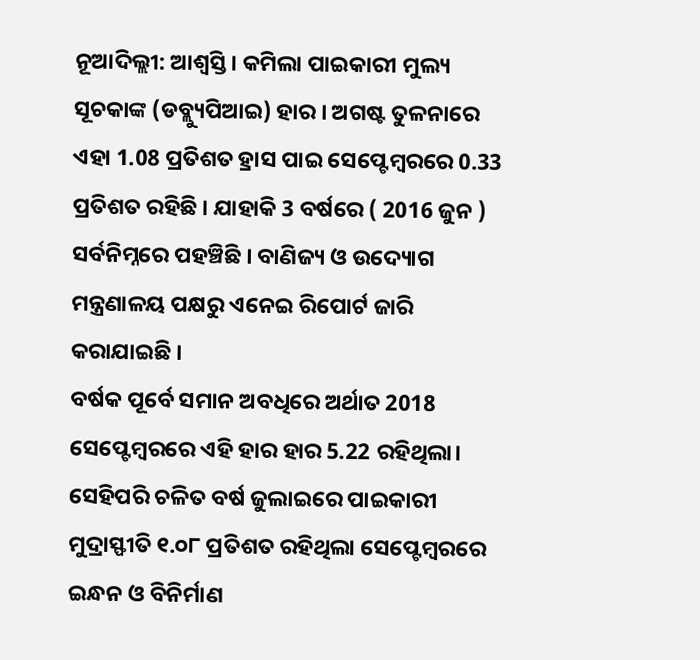ନୂଆଦିଲ୍ଲୀ: ଆଶ୍ବସ୍ତି। କମିଲା ପାଇକାରୀ ମୁଲ୍ୟ ସୂଚକାଙ୍କ (ଡବ୍ଲ୍ୟୁପିଆଇ) ହାର । ଅଗଷ୍ଟ ତୁଳନାରେ ଏହା 1.08 ପ୍ରତିଶତ ହ୍ରାସ ପାଇ ସେପ୍ଟେମ୍ବରରେ 0.33 ପ୍ରତିଶତ ରହିଛି । ଯାହାକି 3 ବର୍ଷରେ ( 2016 ଜୁନ ) ସର୍ବନିମ୍ନରେ ପହଞ୍ଚିଛି । ବାଣିଜ୍ୟ ଓ ଉଦ୍ୟୋଗ ମନ୍ତ୍ରଣାଳୟ ପକ୍ଷରୁ ଏନେଇ ରିପୋର୍ଟ ଜାରି କରାଯାଇଛି ।
ବର୍ଷକ ପୂର୍ବେ ସମାନ ଅବଧିରେ ଅର୍ଥାତ 2018 ସେପ୍ଟେମ୍ବରରେ ଏହି ହାର ହାର 5.22 ରହିଥିଲା। ସେହିପରି ଚଳିତ ବର୍ଷ ଜୁଲାଇରେ ପାଇକାରୀ ମୁଦ୍ରାସ୍ଫୀତି ୧.୦୮ ପ୍ରତିଶତ ରହିଥିଲା ସେପ୍ଟେମ୍ବରରେ ଇନ୍ଧନ ଓ ବିନିର୍ମାଣ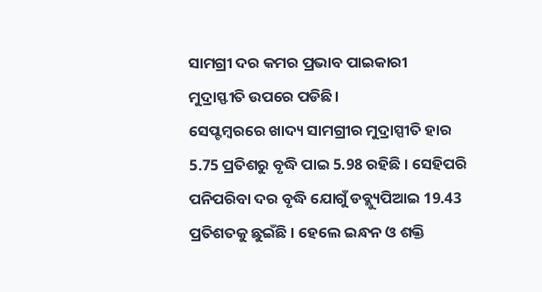ସାମଗ୍ରୀ ଦର କମର ପ୍ରଭାବ ପାଇକାରୀ ମୁଦ୍ରାସ୍ଫୀତି ଉପରେ ପଡିଛି।
ସେପ୍ଟମ୍ବରରେ ଖାଦ୍ୟ ସାମଗ୍ରୀର ମୁଦ୍ରାସ୍ପୀତି ହାର 5.75 ପ୍ରତିଶରୁ ବୃଦ୍ଧି ପାଇ 5.98 ରହିଛି । ସେହିପରି ପନିପରିବା ଦର ବୃଦ୍ଧି ଯୋଗୁଁ ଡବ୍ଲ୍ୟୁପିଆଇ 19.43 ପ୍ରତିଶତକୁ ଛୁଇଁଛି । ହେଲେ ଇନ୍ଧନ ଓ ଶକ୍ତି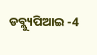ଡବ୍ଲ୍ୟୁପିଆଇ -4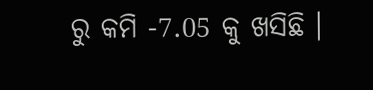ରୁ କମି -7.05 କୁ ଖସିଛି ।